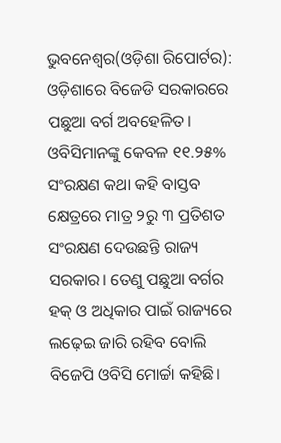ଭୁବନେଶ୍ୱର(ଓଡ଼ିଶା ରିପୋର୍ଟର): ଓଡ଼ିଶାରେ ବିଜେଡି ସରକାରରେ ପଛୁଆ ବର୍ଗ ଅବହେଳିତ। ଓବିସିମାନଙ୍କୁ କେବଳ ୧୧.୨୫% ସଂରକ୍ଷଣ କଥା କହି ବାସ୍ତବ କ୍ଷେତ୍ରରେ ମାତ୍ର ୨ରୁ ୩ ପ୍ରତିଶତ ସଂରକ୍ଷଣ ଦେଉଛନ୍ତି ରାଜ୍ୟ ସରକାର। ତେଣୁ ପଛୁଆ ବର୍ଗର ହକ୍ ଓ ଅଧିକାର ପାଇଁ ରାଜ୍ୟରେ ଲଢ଼େଇ ଜାରି ରହିବ ବୋଲି ବିଜେପି ଓବିସି ମୋର୍ଚ୍ଚା କହିଛି।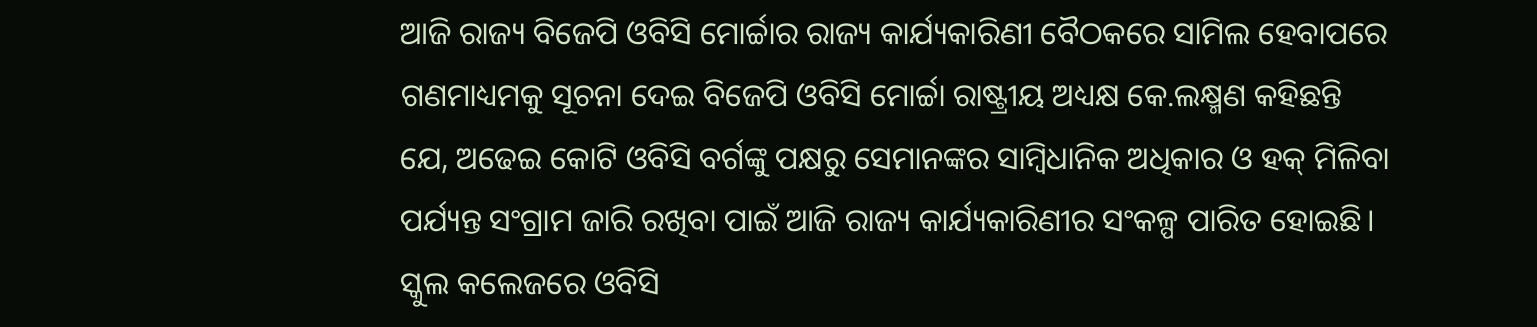ଆଜି ରାଜ୍ୟ ବିଜେପି ଓବିସି ମୋର୍ଚ୍ଚାର ରାଜ୍ୟ କାର୍ଯ୍ୟକାରିଣୀ ବୈଠକରେ ସାମିଲ ହେବାପରେ ଗଣମାଧ୍ୟମକୁ ସୂଚନା ଦେଇ ବିଜେପି ଓବିସି ମୋର୍ଚ୍ଚା ରାଷ୍ଟ୍ରୀୟ ଅଧ୍ୟକ୍ଷ କେ.ଲକ୍ଷ୍ମଣ କହିଛନ୍ତି ଯେ, ଅଢେଇ କୋଟି ଓବିସି ବର୍ଗଙ୍କୁ ପକ୍ଷରୁ ସେମାନଙ୍କର ସାମ୍ବିଧାନିକ ଅଧିକାର ଓ ହକ୍ ମିଳିବା ପର୍ଯ୍ୟନ୍ତ ସଂଗ୍ରାମ ଜାରି ରଖିବା ପାଇଁ ଆଜି ରାଜ୍ୟ କାର୍ଯ୍ୟକାରିଣୀର ସଂକଳ୍ପ ପାରିତ ହୋଇଛି। ସ୍କୁଲ କଲେଜରେ ଓବିସି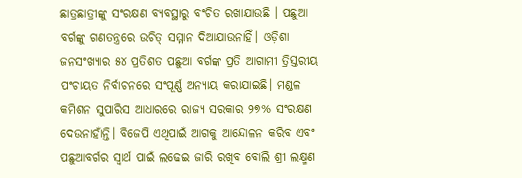ଛାତ୍ରଛାତ୍ରୀଙ୍କୁ ସଂରକ୍ଷଣ ବ୍ୟବସ୍ଥାରୁ ବଂଚିତ ରଖାଯାଉଛି । ପଛୁଆ ବର୍ଗଙ୍କୁ ଗଣତନ୍ତ୍ରରେ ଉଚିତ୍ ସମ୍ମାନ ଦିଆଯାଉନାହିଁ। ଓଡ଼ିଶା ଜନସଂଖ୍ୟାର ୫୪ ପ୍ରତିଶତ ପଛୁଆ ବର୍ଗଙ୍କ ପ୍ରତି ଆଗାମୀ ତ୍ରିସ୍ତରୀୟ ପଂଚାୟତ ନିର୍ବାଚନରେ ସଂପୂର୍ଣ୍ଣ ଅନ୍ୟାୟ କରାଯାଇଛି। ମଣ୍ଡଳ କମିଶନ ସୁପାରିସ ଆଧାରରେ ରାଜ୍ୟ ସରକାର ୨୭% ସଂରକ୍ଷଣ ଦେଉନାହାଁନ୍ତି। ବିଜେପି ଏଥିପାଇଁ ଆଗକୁ ଆନ୍ଦୋଳନ କରିବ ଏବଂ ପଛୁଆବର୍ଗର ସ୍ୱାର୍ଥ ପାଇଁ ଲଢେଇ ଜାରି ରଖିବ ବୋଲି ଶ୍ରୀ ଲକ୍ଷ୍ମଣ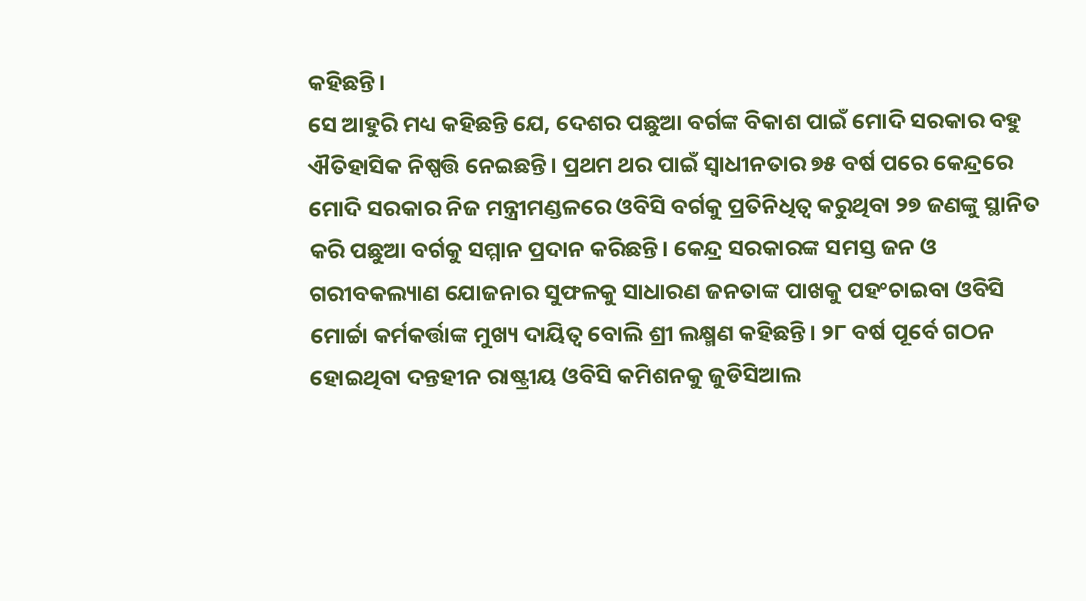କହିଛନ୍ତି।
ସେ ଆହୁରି ମଧ୍ୟ କହିଛନ୍ତି ଯେ, ଦେଶର ପଛୁଆ ବର୍ଗଙ୍କ ବିକାଶ ପାଇଁ ମୋଦି ସରକାର ବହୁ ଐତିହାସିକ ନିଷ୍ପତ୍ତି ନେଇଛନ୍ତି। ପ୍ରଥମ ଥର ପାଇଁ ସ୍ୱାଧୀନତାର ୭୫ ବର୍ଷ ପରେ କେନ୍ଦ୍ରରେ ମୋଦି ସରକାର ନିଜ ମନ୍ତ୍ରୀମଣ୍ଡଳରେ ଓବିସି ବର୍ଗକୁ ପ୍ରତିନିଧିତ୍ୱ କରୁଥିବା ୨୭ ଜଣଙ୍କୁ ସ୍ଥାନିତ କରି ପଛୁଆ ବର୍ଗକୁ ସମ୍ମାନ ପ୍ରଦାନ କରିଛନ୍ତି। କେନ୍ଦ୍ର ସରକାରଙ୍କ ସମସ୍ତ ଜନ ଓ ଗରୀବକଲ୍ୟାଣ ଯୋଜନାର ସୁଫଳକୁ ସାଧାରଣ ଜନତାଙ୍କ ପାଖକୁ ପହଂଚାଇବା ଓବିସି ମୋର୍ଚ୍ଚା କର୍ମକର୍ତ୍ତାଙ୍କ ମୁଖ୍ୟ ଦାୟିତ୍ୱ ବୋଲି ଶ୍ରୀ ଲକ୍ଷ୍ମଣ କହିଛନ୍ତି। ୨୮ ବର୍ଷ ପୂର୍ବେ ଗଠନ ହୋଇଥିବା ଦନ୍ତହୀନ ରାଷ୍ଟ୍ରୀୟ ଓବିସି କମିଶନକୁ ଜୁଡିସିଆଲ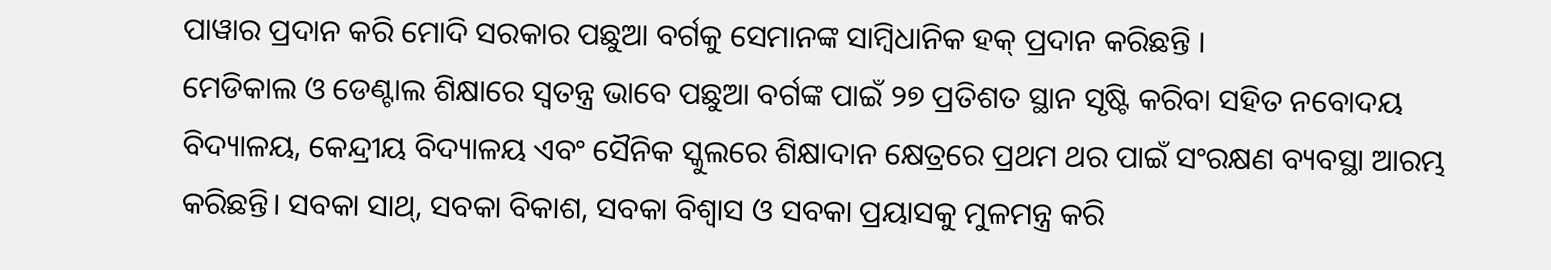ପାୱାର ପ୍ରଦାନ କରି ମୋଦି ସରକାର ପଛୁଆ ବର୍ଗକୁ ସେମାନଙ୍କ ସାମ୍ବିଧାନିକ ହକ୍ ପ୍ରଦାନ କରିଛନ୍ତି ।
ମେଡିକାଲ ଓ ଡେଣ୍ଟାଲ ଶିକ୍ଷାରେ ସ୍ୱତନ୍ତ୍ର ଭାବେ ପଛୁଆ ବର୍ଗଙ୍କ ପାଇଁ ୨୭ ପ୍ରତିଶତ ସ୍ଥାନ ସୃଷ୍ଟି କରିବା ସହିତ ନବୋଦୟ ବିଦ୍ୟାଳୟ, କେନ୍ଦ୍ରୀୟ ବିଦ୍ୟାଳୟ ଏବଂ ସୈନିକ ସ୍କୁଲରେ ଶିକ୍ଷାଦାନ କ୍ଷେତ୍ରରେ ପ୍ରଥମ ଥର ପାଇଁ ସଂରକ୍ଷଣ ବ୍ୟବସ୍ଥା ଆରମ୍ଭ କରିଛନ୍ତି। ସବକା ସାଥ୍, ସବକା ବିକାଶ, ସବକା ବିଶ୍ୱାସ ଓ ସବକା ପ୍ରୟାସକୁ ମୁଳମନ୍ତ୍ର କରି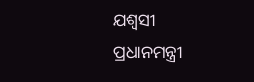ଯଶ୍ୱସୀ ପ୍ରଧାନମନ୍ତ୍ରୀ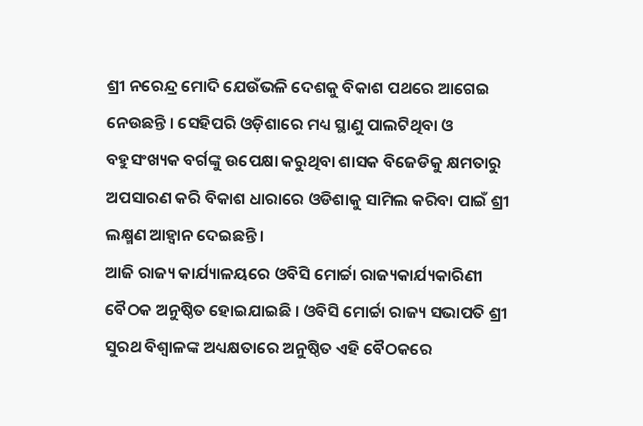ଶ୍ରୀ ନରେନ୍ଦ୍ର ମୋଦି ଯେଉଁଭଳି ଦେଶକୁ ବିକାଶ ପଥରେ ଆଗେଇ ନେଉଛନ୍ତି । ସେହିପରି ଓଡ଼ିଶାରେ ମଧ୍ୟ ସ୍ଥାଣୁ ପାଲଟିଥିବା ଓ ବହୁସଂଖ୍ୟକ ବର୍ଗଙ୍କୁ ଉପେକ୍ଷା କରୁଥିବା ଶାସକ ବିଜେଡିକୁ କ୍ଷମତାରୁ ଅପସାରଣ କରି ବିକାଶ ଧାରାରେ ଓଡିଶାକୁ ସାମିଲ କରିବା ପାଇଁ ଶ୍ରୀ ଲକ୍ଷ୍ମଣ ଆହ୍ୱାନ ଦେଇଛନ୍ତି ।
ଆଜି ରାଜ୍ୟ କାର୍ଯ୍ୟାଳୟରେ ଓବିସି ମୋର୍ଚ୍ଚା ରାଜ୍ୟକାର୍ଯ୍ୟକାରିଣୀ ବୈଠକ ଅନୁଷ୍ଠିତ ହୋଇଯାଇଛି । ଓବିସି ମୋର୍ଚ୍ଚା ରାଜ୍ୟ ସଭାପତି ଶ୍ରୀ ସୁରଥ ବିଶ୍ୱାଳଙ୍କ ଅଧ୍ୟକ୍ଷତାରେ ଅନୁଷ୍ଠିତ ଏହି ବୈଠକରେ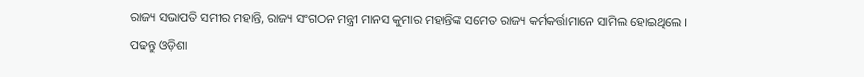ରାଜ୍ୟ ସଭାପତି ସମୀର ମହାନ୍ତି, ରାଜ୍ୟ ସଂଗଠନ ମନ୍ତ୍ରୀ ମାନସ କୁମାର ମହାନ୍ତିଙ୍କ ସମେତ ରାଜ୍ୟ କର୍ମକର୍ତ୍ତାମାନେ ସାମିଲ ହୋଇଥିଲେ ।
ପଢନ୍ତୁ ଓଡ଼ିଶା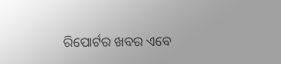ରିପୋର୍ଟର ଖବର ଏବେ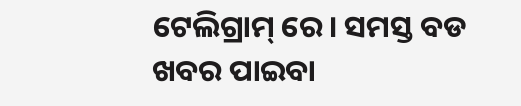ଟେଲିଗ୍ରାମ୍ ରେ। ସମସ୍ତ ବଡ ଖବର ପାଇବା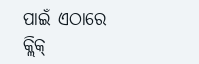ପାଇଁ ଏଠାରେ କ୍ଲିକ୍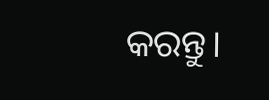କରନ୍ତୁ।